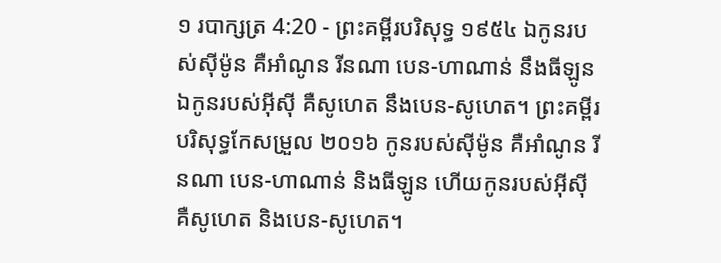១ របាក្សត្រ 4:20 - ព្រះគម្ពីរបរិសុទ្ធ ១៩៥៤ ឯកូនរបស់ស៊ីម៉ូន គឺអាំណូន រីនណា បេន-ហាណាន់ នឹងធីឡូន ឯកូនរបស់អ៊ីស៊ី គឺសូហេត នឹងបេន-សូហេត។ ព្រះគម្ពីរបរិសុទ្ធកែសម្រួល ២០១៦ កូនរបស់ស៊ីម៉ូន គឺអាំណូន រីនណា បេន-ហាណាន់ និងធីឡូន ហើយកូនរបស់អ៊ីស៊ី គឺសូហេត និងបេន-សូហេត។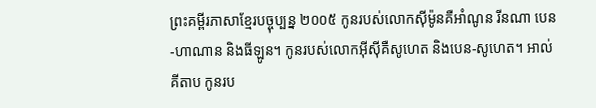ព្រះគម្ពីរភាសាខ្មែរបច្ចុប្បន្ន ២០០៥ កូនរបស់លោកស៊ីម៉ូនគឺអាំណូន រីនណា បេន-ហាណាន និងធីឡូន។ កូនរបស់លោកអ៊ីស៊ីគឺសូហេត និងបេន-សូហេត។ អាល់គីតាប កូនរប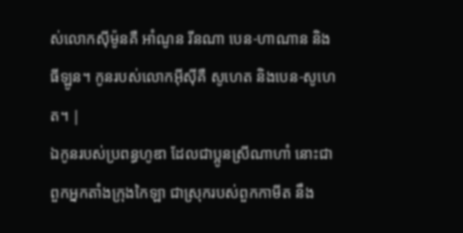ស់លោកស៊ីម៉ូនគឺ អាំណូន រីនណា បេន-ហាណាន និងធីឡូន។ កូនរបស់លោកអ៊ីស៊ីគឺ សូហេត និងបេន-សូហេត។ |
ឯកូនរបស់ប្រពន្ធហូឌា ដែលជាប្អូនស្រីណាហាំ នោះជាពួកអ្នកតាំងក្រុងកៃឡា ជាស្រុករបស់ពួកកាមីត នឹង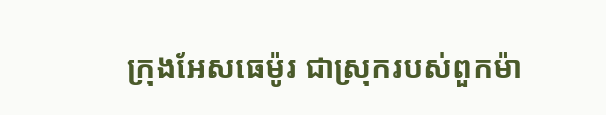ក្រុងអែសធេម៉ូរ ជាស្រុករបស់ពួកម៉ា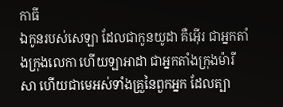កាធី
ឯកូនរបស់សេឡា ដែលជាកូនយូដា គឺអ៊ើរ ជាអ្នកតាំងក្រុងលេកា ហើយឡាអាដា ជាអ្នកតាំងក្រុងម៉ារីសា ហើយជាមេអស់ទាំងគ្រួនៃពួកអ្នក ដែលត្បា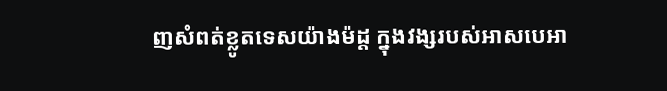ញសំពត់ខ្លូតទេសយ៉ាងម៉ដ្ត ក្នុងវង្សរបស់អាសបេអា